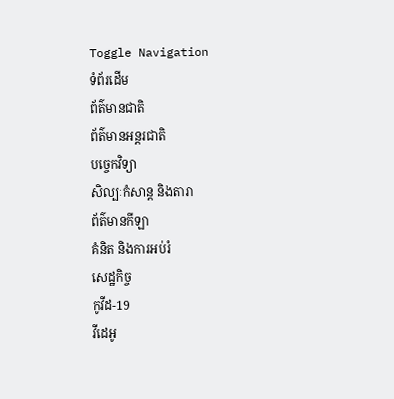Toggle Navigation
ទំព័រដើម
ព័ត៌មានជាតិ
ព័ត៌មានអន្តរជាតិ
បច្ចេកវិទ្យា
សិល្បៈកំសាន្ត និងតារា
ព័ត៌មានកីឡា
គំនិត និងការអប់រំ
សេដ្ឋកិច្ច
កូវីដ-19
វីដេអូ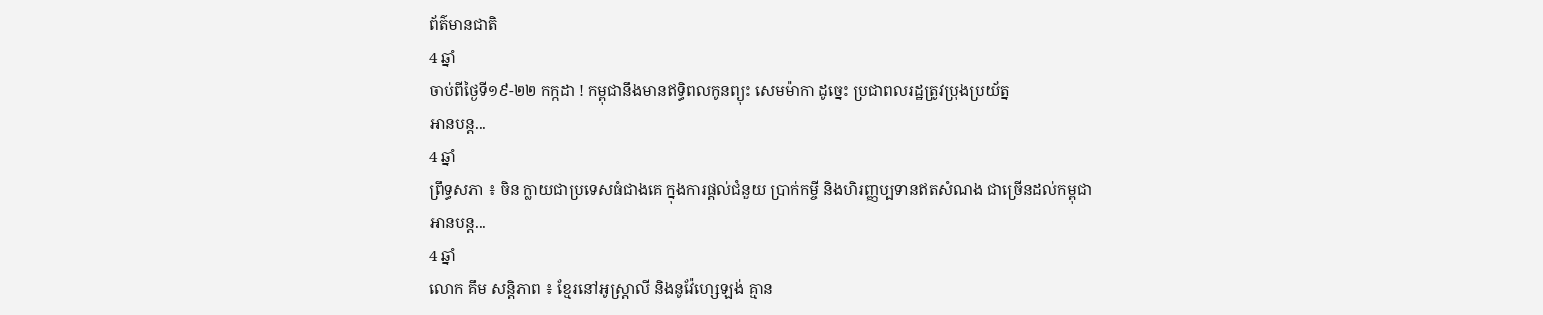ព័ត៌មានជាតិ
4 ឆ្នាំ
ចាប់ពីថ្ងៃទី១៩-២២ កក្កដា ! កម្ពុជានឹងមានឥទ្ធិពលកូនព្យុះ សេមម៉ាកា ដូច្នេះ ប្រជាពលរដ្ឋត្រូវប្រុងប្រយ័ត្ន
អានបន្ត...
4 ឆ្នាំ
ព្រឹទ្ធសភា ៖ ចិន ក្លាយជាប្រទេសធំជាងគេ ក្នុងការផ្តល់ជំនួយ ប្រាក់កម្ចី និងហិរញ្ញប្បទានឥតសំណង ជាច្រេីនដល់កម្ពុជា
អានបន្ត...
4 ឆ្នាំ
លោក គឹម សន្ដិភាព ៖ ខ្មែរនៅអូស្ដ្រាលី និងនូវ៉ែហេ្សឡង់ គ្មាន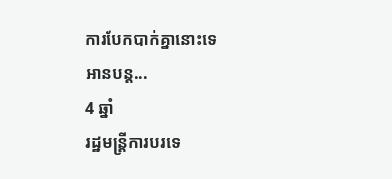ការបែកបាក់គ្នានោះទេ
អានបន្ត...
4 ឆ្នាំ
រដ្ឋមន្ដ្រីការបរទេ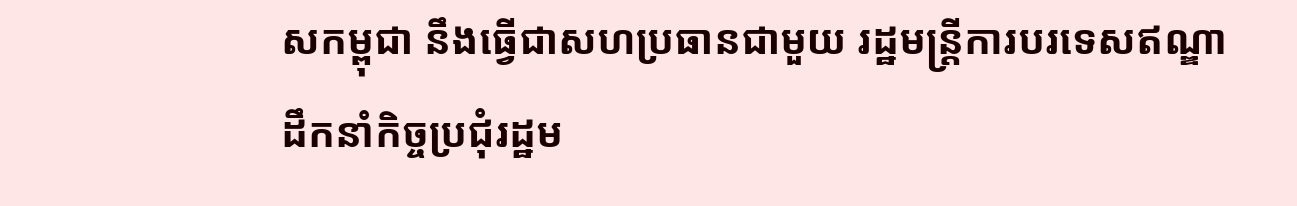សកម្ពុជា នឹងធ្វើជាសហប្រធានជាមួយ រដ្ឋមន្រ្តីការបរទេសឥណ្ឌា ដឹកនាំកិច្ចប្រជុំរដ្ឋម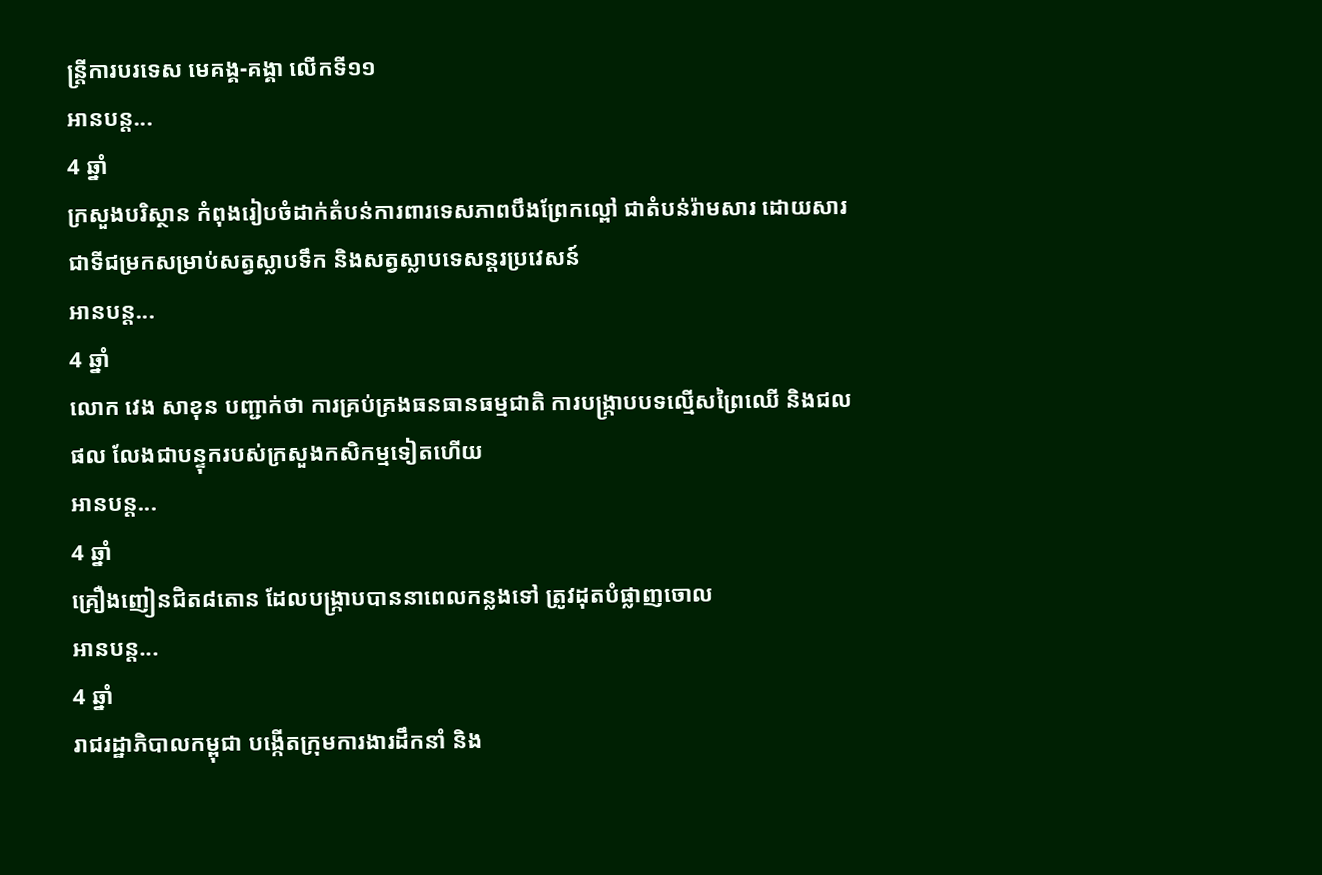ន្រ្តីការបរទេស មេគង្គ-គង្គា លើកទី១១
អានបន្ត...
4 ឆ្នាំ
ក្រសួងបរិស្ថាន កំពុងរៀបចំដាក់តំបន់ការពារទេសភាពបឹងព្រែកល្ពៅ ជាតំបន់រ៉ាមសារ ដោយសារជាទីជម្រកសម្រាប់សត្វស្លាបទឹក និងសត្វស្លាបទេសន្តរប្រវេសន៍
អានបន្ត...
4 ឆ្នាំ
លោក វេង សាខុន បញ្ជាក់ថា ការគ្រប់គ្រងធនធានធម្មជាតិ ការបង្ក្រាបបទល្មើសព្រៃឈើ និងជលផល លែងជាបន្ទុករបស់ក្រសួងកសិកម្មទៀតហើយ
អានបន្ត...
4 ឆ្នាំ
គ្រឿងញៀនជិត៨តោន ដែលបង្ក្រាបបាននាពេលកន្លងទៅ ត្រូវដុតបំផ្លាញចោល
អានបន្ត...
4 ឆ្នាំ
រាជរដ្ឋាភិបាលកម្ពុជា បង្កើតក្រុមការងារដឹកនាំ និង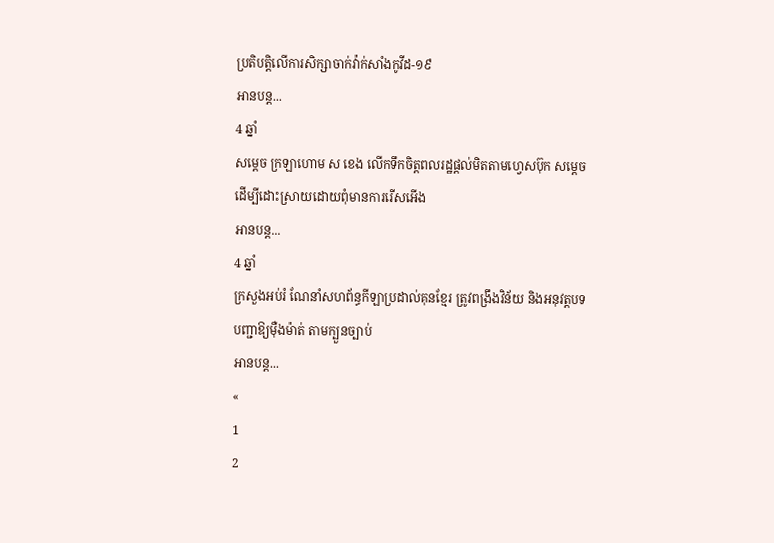ប្រតិបត្តិលើការសិក្សាចាក់វ៉ាក់សាំងកូវីដ-១៩
អានបន្ត...
4 ឆ្នាំ
សម្ដេច ក្រឡាហោម ស ខេង លេីកទឹកចិត្តពលរដ្ឋផ្ដល់មិតតាមហ្វេសប៊ុក សម្ដេច ដេីម្បីដោះស្រាយដោយពុំមានការរើសអើង
អានបន្ត...
4 ឆ្នាំ
ក្រសួងអប់រំ ណែនាំសហព័ន្ធកីឡាប្រដាល់គុនខ្មែរ ត្រូវពង្រឹងវិន័យ និងអនុវត្តបទបញ្ជាឱ្យម៉ឺងម៉ាត់ តាមក្បួនច្បាប់
អានបន្ត...
«
1
2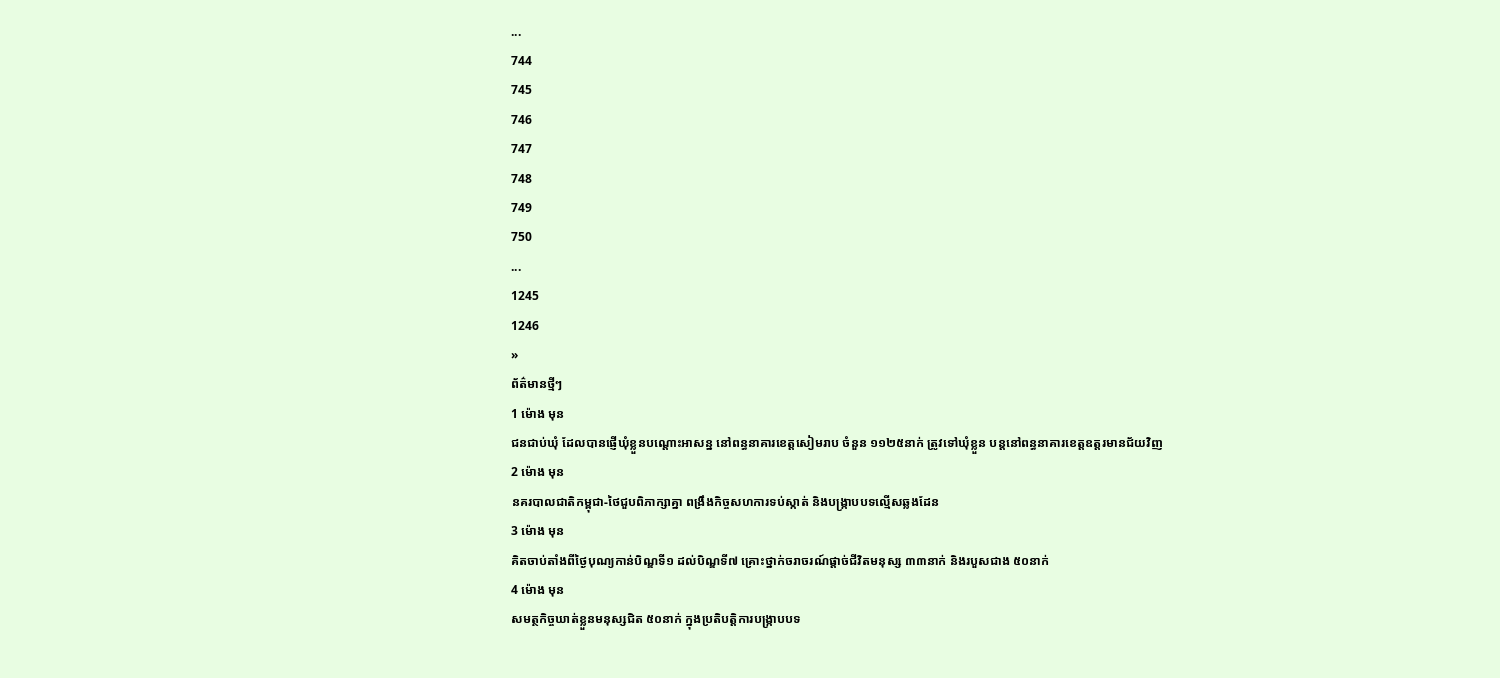...
744
745
746
747
748
749
750
...
1245
1246
»
ព័ត៌មានថ្មីៗ
1 ម៉ោង មុន
ជនជាប់ឃុំ ដែលបានផ្ញើឃុំខ្លួនបណ្តោះអាសន្ន នៅពន្ធនាគារខេត្តសៀមរាប ចំនួន ១១២៥នាក់ ត្រូវទៅឃុំខ្លួន បន្តនៅពន្ធនាគារខេត្តឧត្តរមានជ័យវិញ
2 ម៉ោង មុន
នគរបាលជាតិកម្ពុជា-ថៃជួបពិភាក្សាគ្នា ពង្រឹងកិច្ចសហការទប់ស្កាត់ និងបង្ក្រាបបទល្មើសឆ្លងដែន
3 ម៉ោង មុន
គិតចាប់តាំងពីថ្ងៃបុណ្យកាន់បិណ្ឌទី១ ដល់បិណ្ឌទី៧ គ្រោះថ្នាក់ចរាចរណ៍ផ្ដាច់ជីវិតមនុស្ស ៣៣នាក់ និងរបួសជាង ៥០នាក់
4 ម៉ោង មុន
សមត្ថកិច្ចឃាត់ខ្លួនមនុស្សជិត ៥០នាក់ ក្នុងប្រតិបត្តិការបង្ក្រាបបទ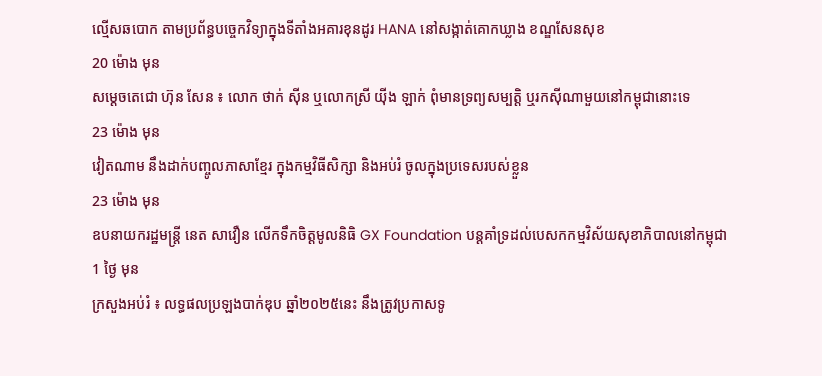ល្មើសឆបោក តាមប្រព័ន្ធបច្ចេកវិទ្យាក្នុងទីតាំងអគារខុនដូរ HANA នៅសង្កាត់គោកឃ្លាង ខណ្ឌសែនសុខ
20 ម៉ោង មុន
សម្ដេចតេជោ ហ៊ុន សែន ៖ លោក ថាក់ ស៊ីន ឬលោកស្រី យ៉ីង ឡាក់ ពុំមានទ្រព្យសម្បត្តិ ឬរកស៊ីណាមួយនៅកម្ពុជានោះទេ
23 ម៉ោង មុន
វៀតណាម នឹងដាក់បញ្ចូលភាសាខ្មែរ ក្នុងកម្មវិធីសិក្សា និងអប់រំ ចូលក្នុងប្រទេសរបស់ខ្លួន
23 ម៉ោង មុន
ឧបនាយករដ្ឋមន្ដ្រី នេត សាវឿន លើកទឹកចិត្តមូលនិធិ GX Foundation បន្ដគាំទ្រដល់បេសកកម្មវិស័យសុខាភិបាលនៅកម្ពុជា
1 ថ្ងៃ មុន
ក្រសួងអប់រំ ៖ លទ្ធផលប្រឡងបាក់ឌុប ឆ្នាំ២០២៥នេះ នឹងត្រូវប្រកាសទូ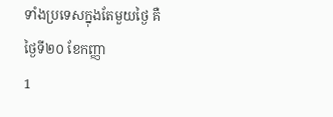ទាំងប្រទេសក្នុងតែមួយថ្ងៃ គឺថ្ងៃទី២០ ខែកញ្ញា
1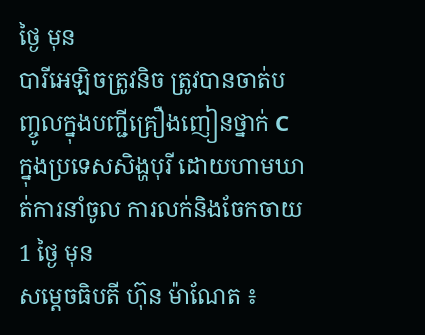ថ្ងៃ មុន
បារីអេឡិចត្រូវនិច ត្រូវបានចាត់បញ្ចូលក្នុងបញ្ជីគ្រឿងញៀនថ្នាក់ C ក្នុងប្រទេសសិង្ហបុរី ដោយហាមឃាត់ការនាំចូល ការលក់និងចែកចាយ
1 ថ្ងៃ មុន
សម្តេចធិបតី ហ៊ុន ម៉ាណែត ៖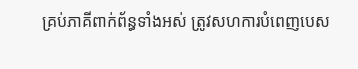គ្រប់ភាគីពាក់ព័ន្ធទាំងអស់ ត្រូវសហការបំពេញបេស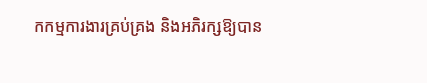កកម្មការងារគ្រប់គ្រង និងអភិរក្សឱ្យបាន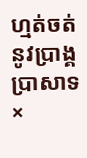ហ្មត់ចត់នូវប្រាង្គប្រាសាទ
×